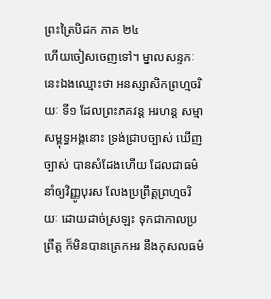ព្រះត្រៃបិដក ភាគ ២៤
ហើយចៀសចេញទៅ។ ម្នាលសន្ទកៈ នេះឯងឈ្មោះថា អនស្សាសិកព្រហ្មចរិយៈ ទី១ ដែលព្រះភគវន្ត អរហន្ត សម្មាសម្ពុទ្ធអង្គនោះ ទ្រង់ជ្រាបច្បាស់ ឃើញច្បាស់ បានសំដែងហើយ ដែលជាធម៌នាំឲ្យវិញ្ញូបុរស លែងប្រព្រឹត្តព្រហ្មចរិយៈ ដោយដាច់ស្រឡះ ទុកជាកាលប្រព្រឹត្ត ក៏មិនបានត្រេកអរ នឹងកុសលធម៌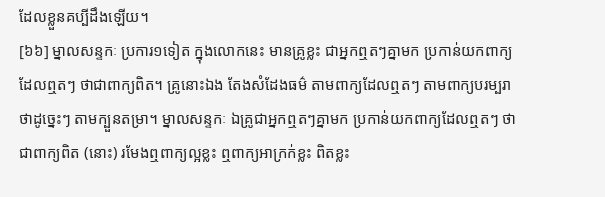ដែលខ្លួនគប្បីដឹងឡើយ។
[៦៦] ម្នាលសន្ទកៈ ប្រការ១ទៀត ក្នុងលោកនេះ មានគ្រូខ្លះ ជាអ្នកឮតៗគ្នាមក ប្រកាន់យកពាក្យដែលឮតៗ ថាជាពាក្យពិត។ គ្រូនោះឯង តែងសំដែងធម៌ តាមពាក្យដែលឮតៗ តាមពាក្យបរម្បរា ថាដូច្នេះៗ តាមក្បួនតម្រា។ ម្នាលសន្ទកៈ ឯគ្រូជាអ្នកឮតៗគ្នាមក ប្រកាន់យកពាក្យដែលឮតៗ ថាជាពាក្យពិត (នោះ) រមែងឮពាក្យល្អខ្លះ ឮពាក្យអាក្រក់ខ្លះ ពិតខ្លះ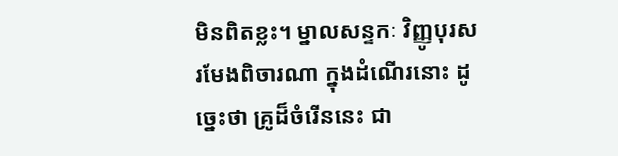មិនពិតខ្លះ។ ម្នាលសន្ទកៈ វិញ្ញូបុរស រមែងពិចារណា ក្នុងដំណើរនោះ ដូច្នេះថា គ្រូដ៏ចំរើននេះ ជា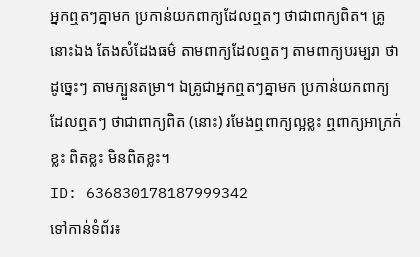អ្នកឮតៗគ្នាមក ប្រកាន់យកពាក្យដែលឮតៗ ថាជាពាក្យពិត។ គ្រូនោះឯង តែងសំដែងធម៌ តាមពាក្យដែលឮតៗ តាមពាក្យបរម្បរា ថាដូច្នេះៗ តាមក្បួនតម្រា។ ឯគ្រូជាអ្នកឮតៗគ្នាមក ប្រកាន់យកពាក្យដែលឮតៗ ថាជាពាក្យពិត (នោះ) រមែងឮពាក្យល្អខ្លះ ឮពាក្យអាក្រក់ខ្លះ ពិតខ្លះ មិនពិតខ្លះ។
ID: 636830178187999342
ទៅកាន់ទំព័រ៖